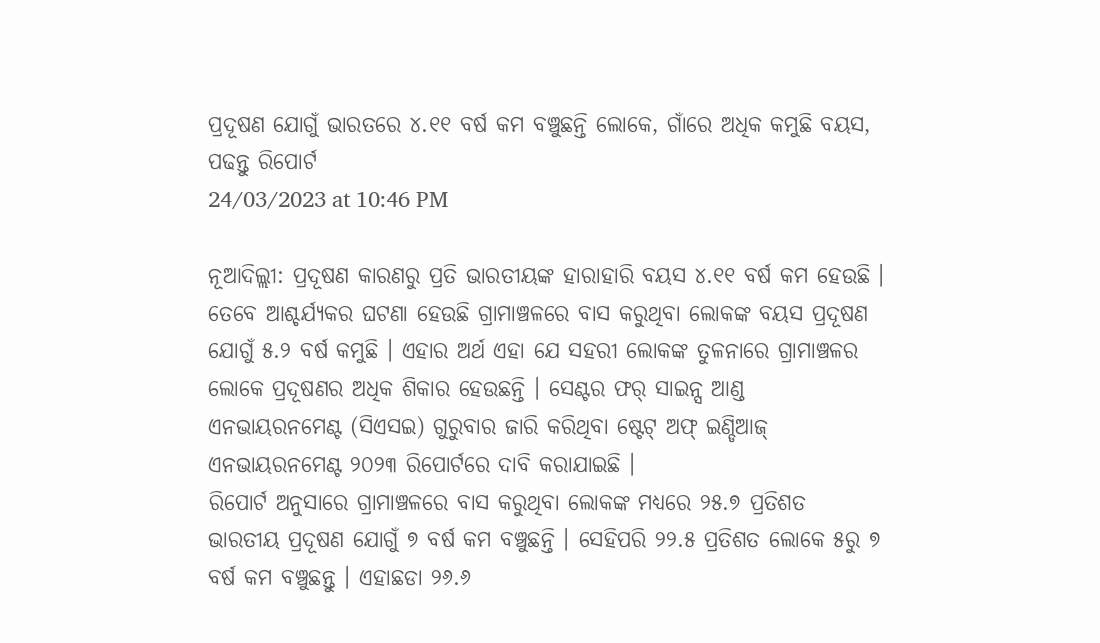ପ୍ରଦୂଷଣ ଯୋଗୁଁ ଭାରତରେ ୪.୧୧ ବର୍ଷ କମ ବଞ୍ଚୁଛନ୍ତି ଲୋକେ, ଗାଁରେ ଅଧିକ କମୁଛି ବୟସ, ପଢନ୍ତୁ ରିପୋର୍ଟ
24/03/2023 at 10:46 PM

ନୂଆଦିଲ୍ଲୀ: ପ୍ରଦୂଷଣ କାରଣରୁ ପ୍ରତି ଭାରତୀୟଙ୍କ ହାରାହାରି ବୟସ ୪.୧୧ ବର୍ଷ କମ ହେଉଛି । ତେବେ ଆଶ୍ଚର୍ଯ୍ୟକର ଘଟଣା ହେଉଛି ଗ୍ରାମାଞ୍ଚଳରେ ବାସ କରୁଥିବା ଲୋକଙ୍କ ବୟସ ପ୍ରଦୂଷଣ ଯୋଗୁଁ ୫.୨ ବର୍ଷ କମୁଛି । ଏହାର ଅର୍ଥ ଏହା ଯେ ସହରୀ ଲୋକଙ୍କ ତୁଳନାରେ ଗ୍ରାମାଞ୍ଚଳର ଲୋକେ ପ୍ରଦୂଷଣର ଅଧିକ ଶିକାର ହେଉଛନ୍ତି । ସେଣ୍ଟର ଫର୍ ସାଇନ୍ସ ଆଣ୍ଡ ଏନଭାୟରନମେଣ୍ଟ (ସିଏସଇ) ଗୁରୁବାର ଜାରି କରିଥିବା ଷ୍ଟେଟ୍ ଅଫ୍ ଇଣ୍ଡିଆଜ୍ ଏନଭାୟରନମେଣ୍ଟ ୨୦୨୩ ରିପୋର୍ଟରେ ଦାବି କରାଯାଇଛି ।
ରିପୋର୍ଟ ଅନୁସାରେ ଗ୍ରାମାଞ୍ଚଳରେ ବାସ କରୁଥିବା ଲୋକଙ୍କ ମଧ୍ୟରେ ୨୫.୭ ପ୍ରତିଶତ ଭାରତୀୟ ପ୍ରଦୂଷଣ ଯୋଗୁଁ ୭ ବର୍ଷ କମ ବଞ୍ଚୁଛନ୍ତି । ସେହିପରି ୨୨.୫ ପ୍ରତିଶତ ଲୋକେ ୫ରୁ ୭ ବର୍ଷ କମ ବଞ୍ଚୁଛନ୍ତୁ । ଏହାଛଡା ୨୬.୬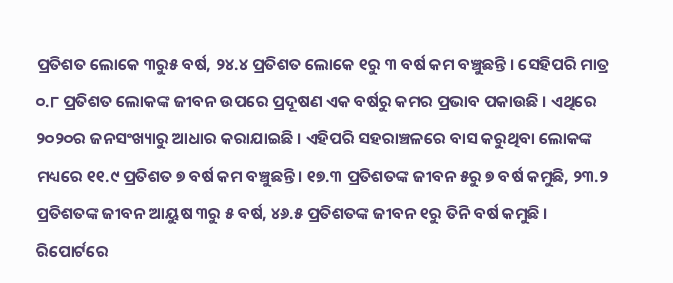ପ୍ରତିଶତ ଲୋକେ ୩ରୁ୫ ବର୍ଷ, ୨୪.୪ ପ୍ରତିଶତ ଲୋକେ ୧ରୁ ୩ ବର୍ଷ କମ ବଞ୍ଚୁଛନ୍ତି । ସେହିପରି ମାତ୍ର ୦.୮ ପ୍ରତିଶତ ଲୋକଙ୍କ ଜୀବନ ଉପରେ ପ୍ରଦୂଷଣ ଏକ ବର୍ଷରୁ କମର ପ୍ରଭାବ ପକାଉଛି । ଏଥିରେ ୨୦୨୦ର ଜନସଂଖ୍ୟାରୁ ଆଧାର କରାଯାଇଛି । ଏହିପରି ସହରାଞ୍ଚଳରେ ବାସ କରୁଥିବା ଲୋକଙ୍କ ମଧ୍ୟରେ ୧୧.୯ ପ୍ରତିଶତ ୭ ବର୍ଷ କମ ବଞ୍ଚୁଛନ୍ତି । ୧୭.୩ ପ୍ରତିଶତଙ୍କ ଜୀବନ ୫ରୁ ୭ ବର୍ଷ କମୁଛି, ୨୩.୨ ପ୍ରତିଶତଙ୍କ ଜୀବନ ଆୟୁଷ ୩ରୁ ୫ ବର୍ଷ, ୪୬.୫ ପ୍ରତିଶତଙ୍କ ଜୀବନ ୧ରୁ ତିନି ବର୍ଷ କମୁଛି ।
ରିପୋର୍ଟରେ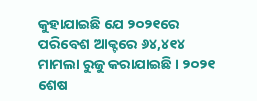କୁହାଯାଇଛି ଯେ ୨୦୨୧ରେ ପରିବେଶ ଆକ୍ଟରେ ୬୪,୪୧୪ ମାମଲା ରୁଜୁ କରାଯାଇଛି । ୨୦୨୧ ଶେଷ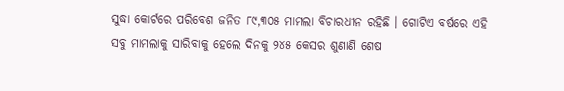ସୁଦ୍ଧା କୋର୍ଟରେ ପରିବେଶ ଜନିତ ୮୯,୩୦୫ ମାମଲା ବିଚାରଧୀନ ରହିଛି । ଗୋଟିଏ ବର୍ଷରେ ଏହି ସବୁ ମାମଲାକୁ ସାରିବାକୁ ହେଲେ ଦିନକୁ ୨୪୫ କେସର ଶୁଣାଣି ଶେଷ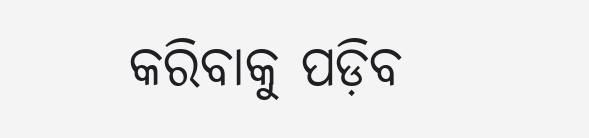କରିବାକୁ ପଡ଼ିବ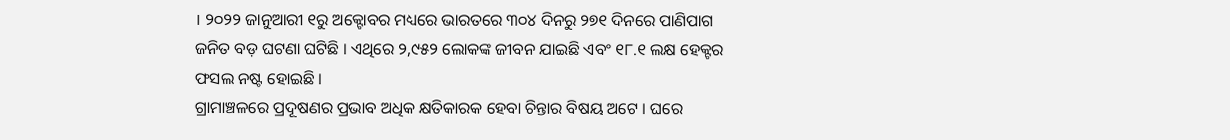। ୨୦୨୨ ଜାନୁଆରୀ ୧ରୁ ଅକ୍ଟୋବର ମଧ୍ୟରେ ଭାରତରେ ୩୦୪ ଦିନରୁ ୨୭୧ ଦିନରେ ପାଣିପାଗ ଜନିତ ବଡ଼ ଘଟଣା ଘଟିଛି । ଏଥିରେ ୨,୯୫୨ ଲୋକଙ୍କ ଜୀବନ ଯାଇଛି ଏବଂ ୧୮.୧ ଲକ୍ଷ ହେକ୍ଟର ଫସଲ ନଷ୍ଟ ହୋଇଛି ।
ଗ୍ରାମାଞ୍ଚଳରେ ପ୍ରଦୂଷଣର ପ୍ରଭାବ ଅଧିକ କ୍ଷତିକାରକ ହେବା ଚିନ୍ତାର ବିଷୟ ଅଟେ । ଘରେ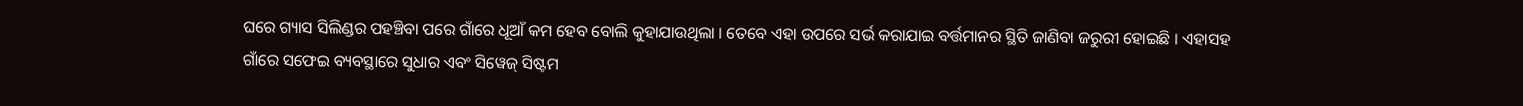ଘରେ ଗ୍ୟାସ ସିଲିଣ୍ଡର ପହଞ୍ଚିବା ପରେ ଗାଁରେ ଧୂଆଁ କମ ହେବ ବୋଲି କୁହାଯାଉଥିଲା । ତେବେ ଏହା ଉପରେ ସର୍ଭ କରାଯାଇ ବର୍ତ୍ତମାନର ସ୍ଥିତି ଜାଣିବା ଜରୁରୀ ହୋଇଛି । ଏହାସହ ଗାଁରେ ସଫେଇ ବ୍ୟବସ୍ଥାରେ ସୁଧାର ଏବଂ ସିୱେଜ୍ ସିଷ୍ଟମ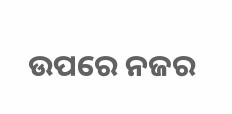ଉପରେ ନଜର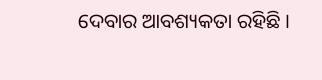ଦେବାର ଆବଶ୍ୟକତା ରହିଛି ।